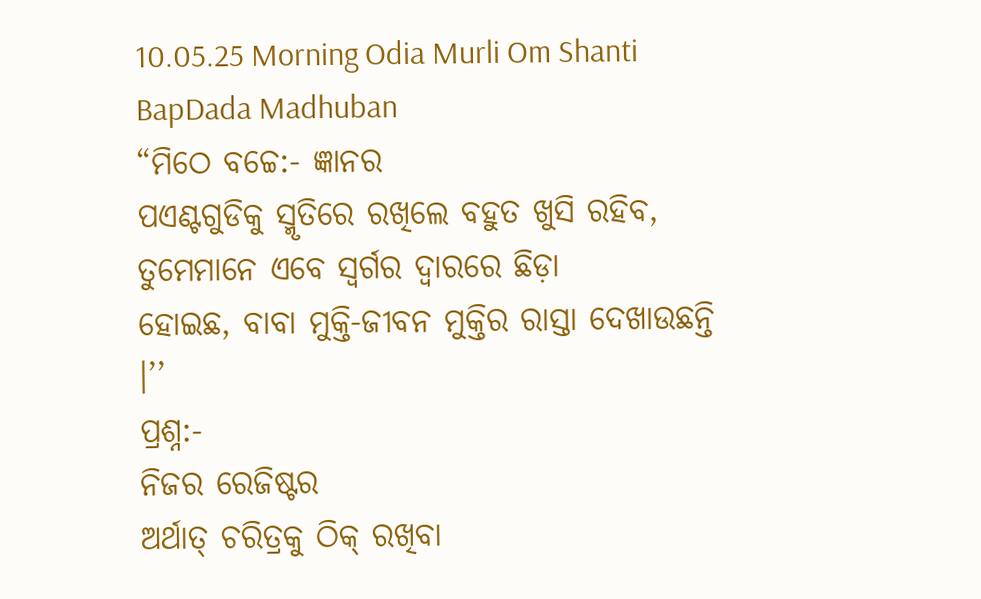10.05.25 Morning Odia Murli Om Shanti BapDada Madhuban
“ମିଠେ ବଚ୍ଚେ:- ଜ୍ଞାନର
ପଏଣ୍ଟଗୁଡିକୁ ସ୍ମୃତିରେ ରଖିଲେ ବହୁତ ଖୁସି ରହିବ, ତୁମେମାନେ ଏବେ ସ୍ୱର୍ଗର ଦ୍ୱାରରେ ଛିଡ଼ା
ହୋଇଛ, ବାବା ମୁକ୍ତି-ଜୀବନ ମୁକ୍ତିର ରାସ୍ତା ଦେଖାଉଛନ୍ତି ।’’
ପ୍ରଶ୍ନ:-
ନିଜର ରେଜିଷ୍ଟର
ଅର୍ଥାତ୍ ଚରିତ୍ରକୁ ଠିକ୍ ରଖିବା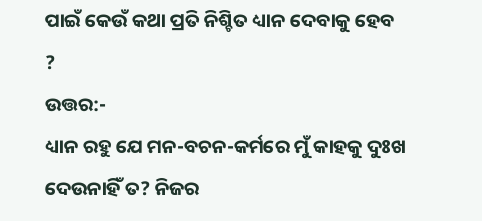ପାଇଁ କେଉଁ କଥା ପ୍ରତି ନିଶ୍ଚିତ ଧ୍ୟାନ ଦେବାକୁ ହେବ ?
ଉତ୍ତର:-
ଧ୍ୟାନ ରହୁ ଯେ ମନ-ବଚନ-କର୍ମରେ ମୁଁ କାହକୁ ଦୁଃଖ ଦେଉନାହିଁ ତ? ନିଜର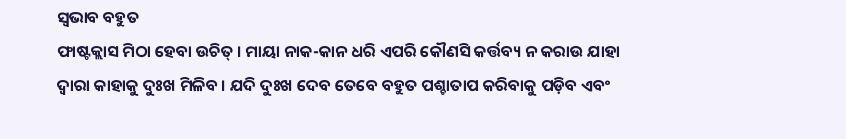ସ୍ୱଭାବ ବହୁତ
ଫାଷ୍ଟକ୍ଲାସ ମିଠା ହେବା ଉଚିତ୍ । ମାୟା ନାକ-କାନ ଧରି ଏପରି କୌଣସି କର୍ତ୍ତବ୍ୟ ନ କରାଉ ଯାହା
ଦ୍ୱାରା କାହାକୁ ଦୁଃଖ ମିଳିବ । ଯଦି ଦୁଃଖ ଦେବ ତେବେ ବହୁତ ପଶ୍ଚାତାପ କରିବାକୁ ପଡ଼ିବ ଏବଂ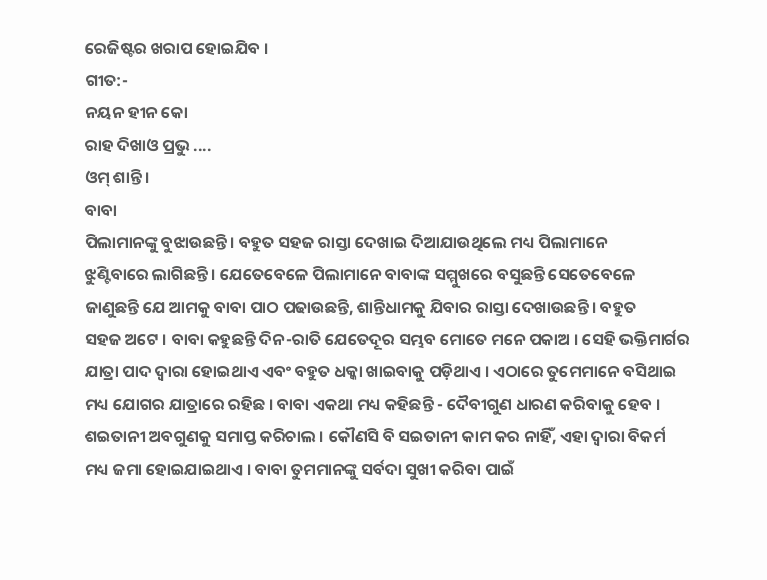ରେଜିଷ୍ଟର ଖରାପ ହୋଇଯିବ ।
ଗୀତ:-
ନୟନ ହୀନ କୋ
ରାହ ଦିଖାଓ ପ୍ରଭୁ ....
ଓମ୍ ଶାନ୍ତି ।
ବାବା
ପିଲାମାନଙ୍କୁ ବୁଝାଉଛନ୍ତି । ବହୁତ ସହଜ ରାସ୍ତା ଦେଖାଇ ଦିଆଯାଉଥିଲେ ମଧ୍ୟ ପିଲାମାନେ
ଝୁଣ୍ଟିବାରେ ଲାଗିଛନ୍ତି । ଯେତେବେଳେ ପିଲାମାନେ ବାବାଙ୍କ ସମ୍ମୁଖରେ ବସୁଛନ୍ତି ସେତେବେଳେ
ଜାଣୁଛନ୍ତି ଯେ ଆମକୁ ବାବା ପାଠ ପଢାଉଛନ୍ତି, ଶାନ୍ତିଧାମକୁ ଯିବାର ରାସ୍ତା ଦେଖାଉଛନ୍ତି । ବହୁତ
ସହଜ ଅଟେ । ବାବା କହୁଛନ୍ତି ଦିନ-ରାତି ଯେତେଦୂର ସମ୍ଭବ ମୋତେ ମନେ ପକାଅ । ସେହି ଭକ୍ତିମାର୍ଗର
ଯାତ୍ରା ପାଦ ଦ୍ୱାରା ହୋଇଥାଏ ଏବଂ ବହୁତ ଧକ୍କା ଖାଇବାକୁ ପଡ଼ିଥାଏ । ଏଠାରେ ତୁମେମାନେ ବସିଥାଇ
ମଧ୍ୟ ଯୋଗର ଯାତ୍ରାରେ ରହିଛ । ବାବା ଏକଥା ମଧ୍ୟ କହିଛନ୍ତି - ଦୈବୀଗୁଣ ଧାରଣ କରିବାକୁ ହେବ ।
ଶଇତାନୀ ଅବଗୁଣକୁ ସମାପ୍ତ କରିଚାଲ । କୌଣସି ବି ସଇତାନୀ କାମ କର ନାହିଁ, ଏହା ଦ୍ୱାରା ବିକର୍ମ
ମଧ୍ୟ ଜମା ହୋଇଯାଇଥାଏ । ବାବା ତୁମମାନଙ୍କୁ ସର୍ବଦା ସୁଖୀ କରିବା ପାଇଁ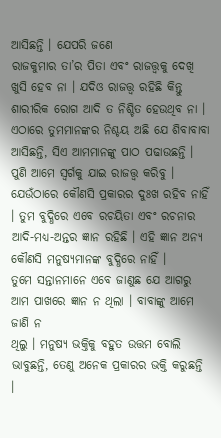ଆସିଛନ୍ତି । ଯେପରି ଜଣେ
ରାଜକୁମାର ତା’ର ପିତା ଏବଂ ରାଜତ୍ତ୍ୱକୁ ଦେଖି ଖୁସି ହେବ ନା । ଯଦିଓ ରାଜତ୍ତ୍ୱ ରହିଛି କିନ୍ତୁ
ଶାରୀରିକ ରୋଗ ଆଦି ତ ନିଶ୍ଚିତ ହେଉଥିବ ନା । ଏଠାରେ ତୁମମାନଙ୍କର ନିଶ୍ଚୟ ଅଛି ଯେ ଶିବାବାବା
ଆସିଛନ୍ତି, ସିଏ ଆମମାନଙ୍କୁ ପାଠ ପଢାଉଛନ୍ତି । ପୁଣି ଆମେ ସ୍ୱର୍ଗକୁ ଯାଇ ରାଜତ୍ତ୍ୱ କରିବୁ ।
ଯେଉଁଠାରେ କୌଣସି ପ୍ରକାରର ଦୁଃଖ ରହିବ ନାହିଁ । ତୁମ ବୁଦ୍ଧିରେ ଏବେ ରଚୟିତା ଏବଂ ରଚନାର
ଆଦି-ମଧ୍ୟ-ଅନ୍ତର ଜ୍ଞାନ ରହିଛି । ଏହି ଜ୍ଞାନ ଅନ୍ୟ କୌଣସି ମନୁଷ୍ୟମାନଙ୍କ ବୁଦ୍ଧିରେ ନାହିଁ ।
ତୁମେ ସନ୍ତାନମାନେ ଏବେ ଜାଣୁଛ ଯେ ଆଗରୁ ଆମ ପାଖରେ ଜ୍ଞାନ ନ ଥିଲା । ବାବାଙ୍କୁ ଆମେ ଜାଣି ନ
ଥିଲୁ । ମନୁଷ୍ୟ ଭକ୍ତିକୁ ବହୁତ ଉତ୍ତମ ବୋଲି ଭାବୁଛନ୍ତି, ତେଣୁ ଅନେକ ପ୍ରକାରର ଭକ୍ତି କରୁଛନ୍ତି
।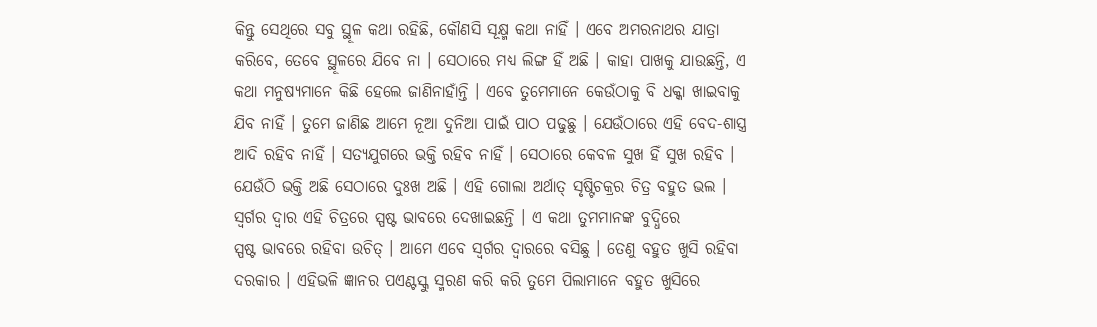କିନ୍ତୁ ସେଥିରେ ସବୁ ସ୍ଥୂଳ କଥା ରହିଛି, କୌଣସି ସୂକ୍ଷ୍ମ କଥା ନାହିଁ । ଏବେ ଅମରନାଥର ଯାତ୍ରା
କରିବେ, ତେବେ ସ୍ଥୂଳରେ ଯିବେ ନା । ସେଠାରେ ମଧ୍ୟ ଲିଙ୍ଗ ହିଁ ଅଛି । କାହା ପାଖକୁ ଯାଉଛନ୍ତି, ଏ
କଥା ମନୁଷ୍ୟମାନେ କିଛି ହେଲେ ଜାଣିନାହାଁନ୍ତି । ଏବେ ତୁମେମାନେ କେଉଁଠାକୁ ବି ଧକ୍କା ଖାଇବାକୁ
ଯିବ ନାହିଁ । ତୁମେ ଜାଣିଛ ଆମେ ନୂଆ ଦୁନିଆ ପାଇଁ ପାଠ ପଢୁଛୁ । ଯେଉଁଠାରେ ଏହି ବେଦ-ଶାସ୍ତ୍ର
ଆଦି ରହିବ ନାହିଁ । ସତ୍ୟଯୁଗରେ ଭକ୍ତି ରହିବ ନାହିଁ । ସେଠାରେ କେବଳ ସୁଖ ହିଁ ସୁଖ ରହିବ ।
ଯେଉଁଠି ଭକ୍ତି ଅଛି ସେଠାରେ ଦୁଃଖ ଅଛି । ଏହି ଗୋଲା ଅର୍ଥାତ୍ ସୃଷ୍ଟିଚକ୍ରର ଚିତ୍ର ବହୁତ ଭଲ ।
ସ୍ୱର୍ଗର ଦ୍ୱାର ଏହି ଚିତ୍ରରେ ସ୍ପଷ୍ଟ ଭାବରେ ଦେଖାଇଛନ୍ତି । ଏ କଥା ତୁମମାନଙ୍କ ବୁଦ୍ଧିରେ
ସ୍ପଷ୍ଟ ଭାବରେ ରହିବା ଉଚିତ୍ । ଆମେ ଏବେ ସ୍ୱର୍ଗର ଦ୍ୱାରରେ ବସିଛୁ । ତେଣୁ ବହୁତ ଖୁସି ରହିବା
ଦରକାର । ଏହିଭଳି ଜ୍ଞାନର ପଏଣ୍ଟସ୍କୁ ସ୍ମରଣ କରି କରି ତୁମେ ପିଲାମାନେ ବହୁତ ଖୁସିରେ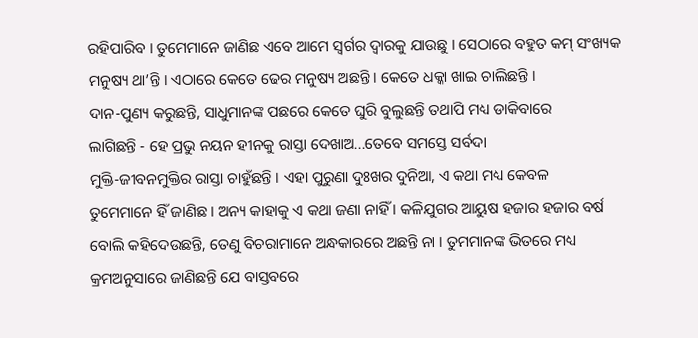ରହିପାରିବ । ତୁମେମାନେ ଜାଣିଛ ଏବେ ଆମେ ସ୍ୱର୍ଗର ଦ୍ୱାରକୁ ଯାଉଛୁ । ସେଠାରେ ବହୁତ କମ୍ ସଂଖ୍ୟକ
ମନୁଷ୍ୟ ଥା’ନ୍ତି । ଏଠାରେ କେତେ ଢେର ମନୁଷ୍ୟ ଅଛନ୍ତି । କେତେ ଧକ୍କା ଖାଇ ଚାଲିଛନ୍ତି ।
ଦାନ-ପୁଣ୍ୟ କରୁଛନ୍ତି, ସାଧୁମାନଙ୍କ ପଛରେ କେତେ ଘୁରି ବୁଲୁଛନ୍ତି ତଥାପି ମଧ୍ୟ ଡାକିବାରେ
ଲାଗିଛନ୍ତି - ହେ ପ୍ରଭୁ ନୟନ ହୀନକୁ ରାସ୍ତା ଦେଖାଅ...ତେବେ ସମସ୍ତେ ସର୍ବଦା
ମୁକ୍ତି-ଜୀବନମୁକ୍ତିର ରାସ୍ତା ଚାହୁଁଛନ୍ତି । ଏହା ପୁରୁଣା ଦୁଃଖର ଦୁନିଆ, ଏ କଥା ମଧ୍ୟ କେବଳ
ତୁମେମାନେ ହିଁ ଜାଣିଛ । ଅନ୍ୟ କାହାକୁ ଏ କଥା ଜଣା ନାହିଁ । କଳିଯୁଗର ଆୟୁଷ ହଜାର ହଜାର ବର୍ଷ
ବୋଲି କହିଦେଉଛନ୍ତି, ତେଣୁ ବିଚରାମାନେ ଅନ୍ଧକାରରେ ଅଛନ୍ତି ନା । ତୁମମାନଙ୍କ ଭିତରେ ମଧ୍ୟ
କ୍ରମଅନୁସାରେ ଜାଣିଛନ୍ତି ଯେ ବାସ୍ତବରେ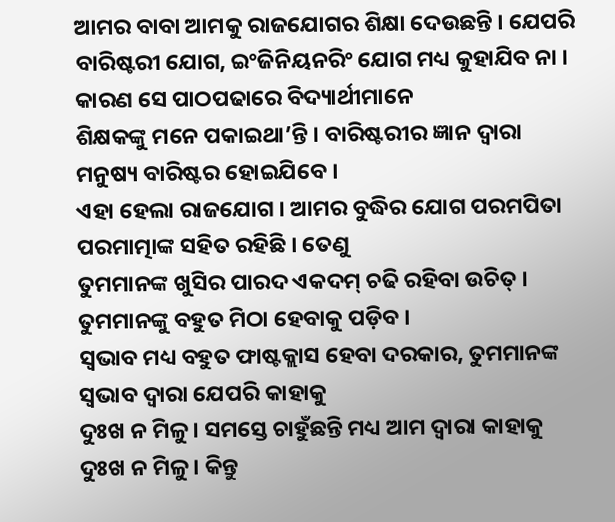ଆମର ବାବା ଆମକୁ ରାଜଯୋଗର ଶିକ୍ଷା ଦେଉଛନ୍ତି । ଯେପରି
ବାରିଷ୍ଟରୀ ଯୋଗ, ଇଂଜିନିୟନରିଂ ଯୋଗ ମଧ୍ୟ କୁହାଯିବ ନା । କାରଣ ସେ ପାଠପଢାରେ ବିଦ୍ୟାର୍ଥୀମାନେ
ଶିକ୍ଷକଙ୍କୁ ମନେ ପକାଇଥା’ନ୍ତି । ବାରିଷ୍ଟରୀର ଜ୍ଞାନ ଦ୍ୱାରା ମନୁଷ୍ୟ ବାରିଷ୍ଟର ହୋଇଯିବେ ।
ଏହା ହେଲା ରାଜଯୋଗ । ଆମର ବୁଦ୍ଧିର ଯୋଗ ପରମପିତା ପରମାତ୍ମାଙ୍କ ସହିତ ରହିଛି । ତେଣୁ
ତୁମମାନଙ୍କ ଖୁସିର ପାରଦ ଏକଦମ୍ ଚଢି ରହିବା ଉଚିତ୍ । ତୁମମାନଙ୍କୁ ବହୁତ ମିଠା ହେବାକୁ ପଡ଼ିବ ।
ସ୍ୱଭାବ ମଧ୍ୟ ବହୁତ ଫାଷ୍ଟକ୍ଲାସ ହେବା ଦରକାର, ତୁମମାନଙ୍କ ସ୍ୱଭାବ ଦ୍ୱାରା ଯେପରି କାହାକୁ
ଦୁଃଖ ନ ମିଳୁ । ସମସ୍ତେ ଚାହୁଁଛନ୍ତି ମଧ୍ୟ ଆମ ଦ୍ୱାରା କାହାକୁ ଦୁଃଖ ନ ମିଳୁ । କିନ୍ତୁ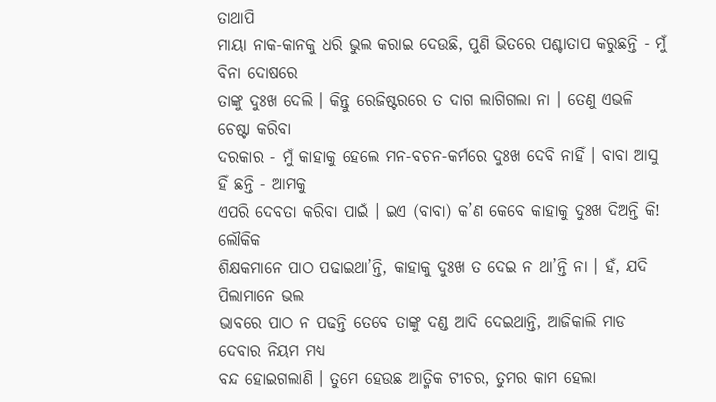ତାଥାପି
ମାୟା ନାକ-କାନକୁ ଧରି ଭୁଲ କରାଇ ଦେଉଛି, ପୁଣି ଭିତରେ ପଶ୍ଚାତାପ କରୁଛନ୍ତି - ମୁଁ ବିନା ଦୋଷରେ
ତାଙ୍କୁ ଦୁଃଖ ଦେଲି । କିନ୍ତୁ ରେଜିଷ୍ଟରରେ ତ ଦାଗ ଲାଗିଗଲା ନା । ତେଣୁ ଏଭଳି ଚେଷ୍ଟା କରିବା
ଦରକାର - ମୁଁ କାହାକୁ ହେଲେ ମନ-ବଚନ-କର୍ମରେ ଦୁଃଖ ଦେବି ନାହିଁ । ବାବା ଆସୁ ହିଁ ଛନ୍ତି - ଆମକୁ
ଏପରି ଦେବତା କରିବା ପାଇଁ । ଇଏ (ବାବା) କ’ଣ କେବେ କାହାକୁ ଦୁଃଖ ଦିଅନ୍ତି କି! ଲୌକିକ
ଶିକ୍ଷକମାନେ ପାଠ ପଢାଇଥା’ନ୍ତି, କାହାକୁ ଦୁଃଖ ତ ଦେଇ ନ ଥା’ନ୍ତି ନା । ହଁ, ଯଦି ପିଲାମାନେ ଭଲ
ଭାବରେ ପାଠ ନ ପଢନ୍ତି ତେବେ ତାଙ୍କୁ ଦଣ୍ଡ ଆଦି ଦେଇଥାନ୍ତି, ଆଜିକାଲି ମାଡ ଦେବାର ନିୟମ ମଧ୍ୟ
ବନ୍ଦ ହୋଇଗଲାଣି । ତୁମେ ହେଉଛ ଆତ୍ମିକ ଟୀଚର, ତୁମର କାମ ହେଲା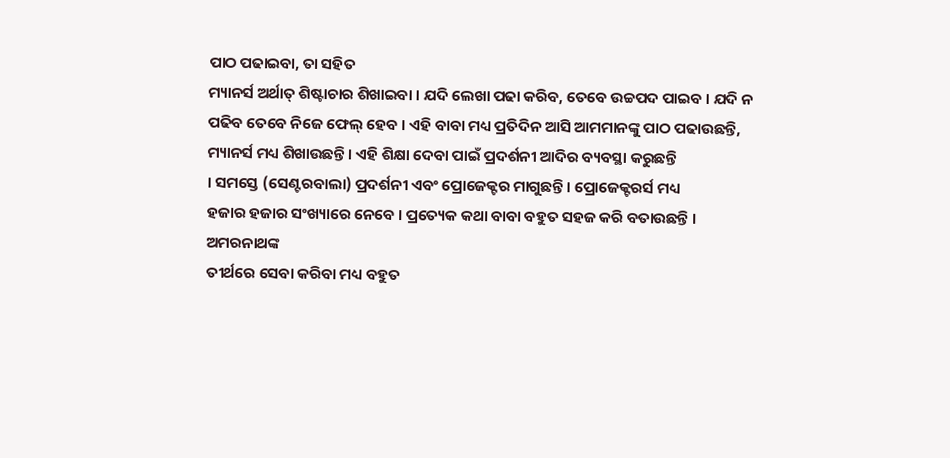ପାଠ ପଢାଇବା, ତା ସହିତ
ମ୍ୟାନର୍ସ ଅର୍ଥାତ୍ ଶିଷ୍ଟାଚାର ଶିଖାଇବା । ଯଦି ଲେଖା ପଢା କରିବ, ତେବେ ଉଚ୍ଚପଦ ପାଇବ । ଯଦି ନ
ପଢିବ ତେବେ ନିଜେ ଫେଲ୍ ହେବ । ଏହି ବାବା ମଧ୍ୟ ପ୍ରତିଦିନ ଆସି ଆମମାନଙ୍କୁ ପାଠ ପଢାଉଛନ୍ତି,
ମ୍ୟାନର୍ସ ମଧ୍ୟ ଶିଖାଉଛନ୍ତି । ଏହି ଶିକ୍ଷା ଦେବା ପାଇଁ ପ୍ରଦର୍ଶନୀ ଆଦିର ବ୍ୟବସ୍ଥା କରୁଛନ୍ତି
। ସମସ୍ତେ (ସେଣ୍ଟରବାଲା) ପ୍ରଦର୍ଶନୀ ଏବଂ ପ୍ରୋଜେକ୍ଟର ମାଗୁଛନ୍ତି । ପ୍ରୋଜେକ୍ଟରର୍ସ ମଧ୍ୟ
ହଜାର ହଜାର ସଂଖ୍ୟାରେ ନେବେ । ପ୍ରତ୍ୟେକ କଥା ବାବା ବହୁତ ସହଜ କରି ବତାଉଛନ୍ତି । ଅମରନାଥଙ୍କ
ତୀର୍ଥରେ ସେବା କରିବା ମଧ୍ୟ ବହୁତ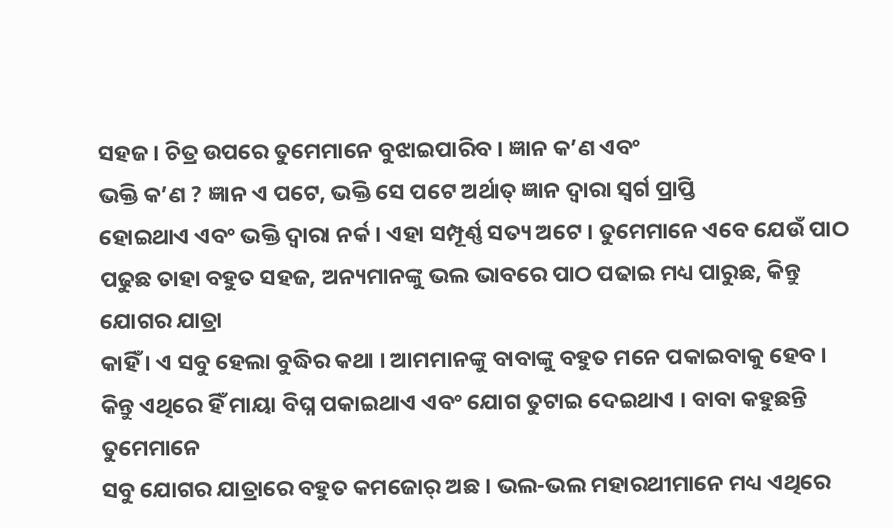ସହଜ । ଚିତ୍ର ଉପରେ ତୁମେମାନେ ବୁଝାଇପାରିବ । ଜ୍ଞାନ କ’ଣ ଏବଂ
ଭକ୍ତି କ’ଣ ? ଜ୍ଞାନ ଏ ପଟେ, ଭକ୍ତି ସେ ପଟେ ଅର୍ଥାତ୍ ଜ୍ଞାନ ଦ୍ୱାରା ସ୍ୱର୍ଗ ପ୍ରାପ୍ତି
ହୋଇଥାଏ ଏବଂ ଭକ୍ତି ଦ୍ୱାରା ନର୍କ । ଏହା ସମ୍ପୂର୍ଣ୍ଣ ସତ୍ୟ ଅଟେ । ତୁମେମାନେ ଏବେ ଯେଉଁ ପାଠ
ପଢୁଛ ତାହା ବହୁତ ସହଜ, ଅନ୍ୟମାନଙ୍କୁ ଭଲ ଭାବରେ ପାଠ ପଢାଇ ମଧ୍ୟ ପାରୁଛ, କିନ୍ତୁ ଯୋଗର ଯାତ୍ରା
କାହିଁ । ଏ ସବୁ ହେଲା ବୁଦ୍ଧିର କଥା । ଆମମାନଙ୍କୁ ବାବାଙ୍କୁ ବହୁତ ମନେ ପକାଇବାକୁ ହେବ ।
କିନ୍ତୁ ଏଥିରେ ହିଁ ମାୟା ବିଘ୍ନ ପକାଇଥାଏ ଏବଂ ଯୋଗ ତୁଟାଇ ଦେଇଥାଏ । ବାବା କହୁଛନ୍ତି ତୁମେମାନେ
ସବୁ ଯୋଗର ଯାତ୍ରାରେ ବହୁତ କମଜୋର୍ ଅଛ । ଭଲ-ଭଲ ମହାରଥୀମାନେ ମଧ୍ୟ ଏଥିରେ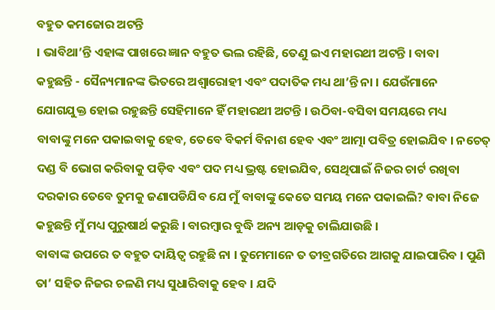ବହୁତ କମଜୋର ଅଟନ୍ତି
। ଭାବିଥା’ନ୍ତି ଏହାଙ୍କ ପାଖରେ ଜ୍ଞାନ ବହୁତ ଭଲ ରହିଛି, ତେଣୁ ଇଏ ମହାରଥୀ ଅଟନ୍ତି । ବାବା
କହୁଛନ୍ତି - ସୈନ୍ୟମାନଙ୍କ ଭିତରେ ଅଶ୍ୱାରୋହୀ ଏବଂ ପଦାତିକ ମଧ୍ୟ ଥା’ନ୍ତି ନା । ଯେଉଁମାନେ
ଯୋଗଯୁକ୍ତ ହୋଇ ରହୁଛନ୍ତି ସେହିମାନେ ହିଁ ମହାରଥୀ ଅଟନ୍ତି । ଉଠିବା-ବସିବା ସମୟରେ ମଧ୍ୟ
ବାବାଙ୍କୁ ମନେ ପକାଇବାକୁ ହେବ, ତେବେ ବିକର୍ମ ବିନାଶ ହେବ ଏବଂ ଆତ୍ମା ପବିତ୍ର ହୋଇଯିବ । ନଚେତ୍
ଦଣ୍ଡ ବି ଭୋଗ କରିବାକୁ ପଡ଼ିବ ଏବଂ ପଦ ମଧ୍ୟ ଭ୍ରଷ୍ଟ ହୋଇଯିବ, ସେଥିପାଇଁ ନିଜର ଚାର୍ଟ ରଖିବା
ଦରକାର ତେବେ ତୁମକୁ ଜଣାପଡିଯିବ ଯେ ମୁଁ ବାବାଙ୍କୁ କେତେ ସମୟ ମନେ ପକାଇଲି? ବାବା ନିଜେ
କହୁଛନ୍ତି ମୁଁ ମଧ୍ୟ ପୁରୁଷାର୍ଥ କରୁଛି । ବାରମ୍ବାର ବୁଦ୍ଧି ଅନ୍ୟ ଆଡ଼କୁ ଚାଲିଯାଉଛି ।
ବାବାଙ୍କ ଉପରେ ତ ବହୁତ ଦାୟିତ୍ୱ ରହୁଛି ନା । ତୁମେମାନେ ତ ତୀବ୍ରଗତିରେ ଆଗକୁ ଯାଇପାରିବ । ପୁଣି
ତା’ ସହିତ ନିଜର ଚଳଣି ମଧ୍ୟ ସୁଧାରିବାକୁ ହେବ । ଯଦି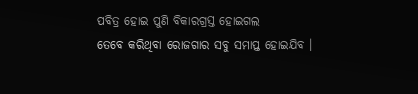ପବିତ୍ର ହୋଇ ପୁଣି ବିକାରଗ୍ରସ୍ତ ହୋଇଗଲ
ତେବେ କରିଥିବା ରୋଜଗାର ସବୁ ସମାପ୍ତ ହୋଇଯିବ ।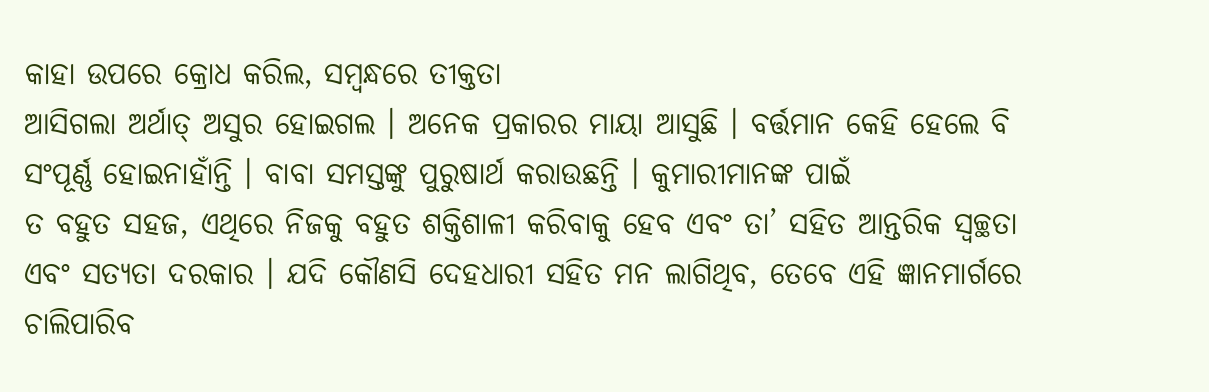କାହା ଉପରେ କ୍ରୋଧ କରିଲ, ସମ୍ବନ୍ଧରେ ତୀକ୍ତତା
ଆସିଗଲା ଅର୍ଥାତ୍ ଅସୁର ହୋଇଗଲ । ଅନେକ ପ୍ରକାରର ମାୟା ଆସୁଛି । ବର୍ତ୍ତମାନ କେହି ହେଲେ ବି
ସଂପୂର୍ଣ୍ଣ ହୋଇନାହାଁନ୍ତି । ବାବା ସମସ୍ତଙ୍କୁ ପୁରୁଷାର୍ଥ କରାଉଛନ୍ତି । କୁମାରୀମାନଙ୍କ ପାଇଁ
ତ ବହୁତ ସହଜ, ଏଥିରେ ନିଜକୁ ବହୁତ ଶକ୍ତିଶାଳୀ କରିବାକୁ ହେବ ଏବଂ ତା’ ସହିତ ଆନ୍ତରିକ ସ୍ୱଚ୍ଛତା
ଏବଂ ସତ୍ୟତା ଦରକାର । ଯଦି କୌଣସି ଦେହଧାରୀ ସହିତ ମନ ଲାଗିଥିବ, ତେବେ ଏହି ଜ୍ଞାନମାର୍ଗରେ
ଚାଲିପାରିବ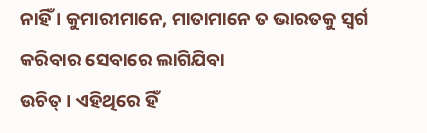ନାହିଁ । କୁମାରୀମାନେ, ମାତାମାନେ ତ ଭାରତକୁ ସ୍ୱର୍ଗ କରିବାର ସେବାରେ ଲାଗିଯିବା
ଉଚିତ୍ । ଏହିଥିରେ ହିଁ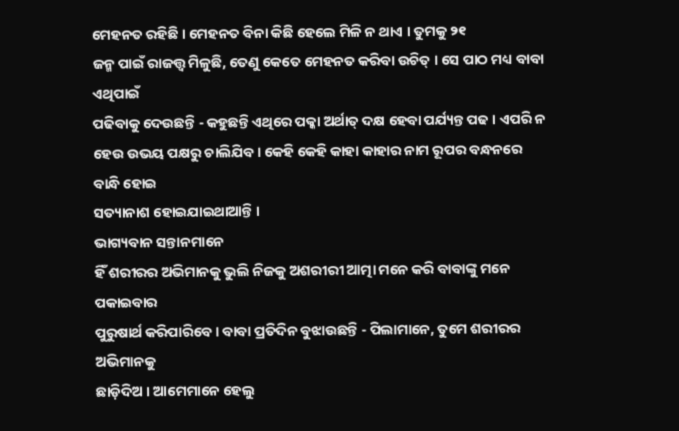ମେହନତ ରହିଛି । ମେହନତ ବିନା କିଛି ହେଲେ ମିଳି ନ ଥାଏ । ତୁମକୁ ୨୧
ଜନ୍ମ ପାଇଁ ରାଜତ୍ତ୍ୱ ମିଳୁଛି, ତେଣୁ କେତେ ମେହନତ କରିବା ଉଚିତ୍ । ସେ ପାଠ ମଧ୍ୟ ବାବା ଏଥିପାଇଁ
ପଢିବାକୁ ଦେଉଛନ୍ତି - କହୁଛନ୍ତି ଏଥିରେ ପକ୍କା ଅର୍ଥାତ୍ ଦକ୍ଷ ହେବା ପର୍ଯ୍ୟନ୍ତ ପଢ । ଏପରି ନ
ହେଉ ଉଭୟ ପକ୍ଷରୁ ଚାଲିଯିବ । କେହି କେହି କାହା କାହାର ନାମ ରୂପର ବନ୍ଧନରେ ବାନ୍ଧି ହୋଇ
ସତ୍ୟାନାଶ ହୋଇଯାଇଥାଆନ୍ତି ।
ଭାଗ୍ୟବାନ ସନ୍ତାନମାନେ
ହିଁ ଶରୀରର ଅଭିମାନକୁ ଭୁଲି ନିଜକୁ ଅଶରୀରୀ ଆତ୍ମା ମନେ କରି ବାବାଙ୍କୁ ମନେ ପକାଇବାର
ପୁରୁଷାର୍ଥ କରିପାରିବେ । ବାବା ପ୍ରତିଦିନ ବୁଝାଉଛନ୍ତି - ପିଲାମାନେ, ତୁମେ ଶରୀରର ଅଭିମାନକୁ
ଛାଡ଼ିଦିଅ । ଆମେମାନେ ହେଲୁ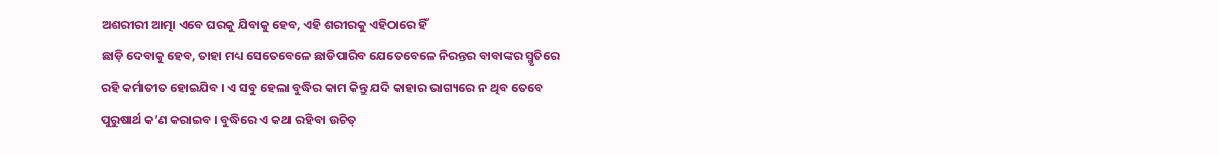ଅଶରୀରୀ ଆତ୍ମା ଏବେ ଘରକୁ ଯିବାକୁ ହେବ, ଏହି ଶରୀରକୁ ଏହିଠାରେ ହିଁ
ଛାଡ଼ି ଦେବାକୁ ହେବ, ତାହା ମଧ୍ୟ ସେତେବେଳେ ଛାଡିପାରିବ ଯେତେବେଳେ ନିରନ୍ତର ବାବାଙ୍କର ସ୍ମୃତିରେ
ରହି କର୍ମାତୀତ ହୋଇଯିବ । ଏ ସବୁ ହେଲା ବୁଦ୍ଧିର କାମ କିନ୍ତୁ ଯଦି କାହାର ଭାଗ୍ୟରେ ନ ଥିବ ତେବେ
ପୁରୁଷାର୍ଥ କ’ଣ କରାଇବ । ବୁଦ୍ଧିରେ ଏ କଥା ରହିବା ଉଚିତ୍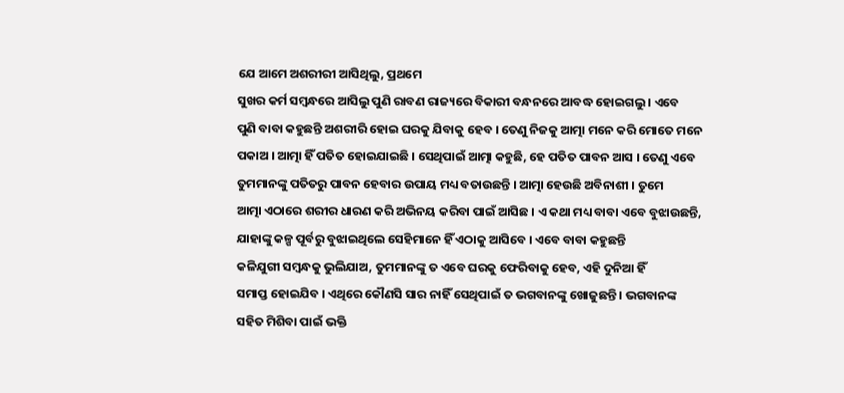ଯେ ଆମେ ଅଶରୀରୀ ଆସିଥିଲୁ, ପ୍ରଥମେ
ସୁଖର କର୍ମ ସମ୍ବନ୍ଧରେ ଆସିଲୁ ପୁଣି ରାବଣ ରାଜ୍ୟରେ ବିକାରୀ ବନ୍ଧନରେ ଆବଦ୍ଧ ହୋଇଗଲୁ । ଏବେ
ପୁଣି ବାବା କହୁଛନ୍ତି ଅଶରୀରି ହୋଇ ଘରକୁ ଯିବାକୁ ହେବ । ତେଣୁ ନିଜକୁ ଆତ୍ମା ମନେ କରି ମୋତେ ମନେ
ପକାଅ । ଆତ୍ମା ହିଁ ପତିତ ହୋଇଯାଇଛି । ସେଥିପାଇଁ ଆତ୍ମା କହୁଛି, ହେ ପତିତ ପାବନ ଆସ । ତେଣୁ ଏବେ
ତୁମମାନଙ୍କୁ ପତିତରୁ ପାବନ ହେବାର ଉପାୟ ମଧ୍ୟ ବତାଉଛନ୍ତି । ଆତ୍ମା ହେଉଛି ଅବିନାଶୀ । ତୁମେ
ଆତ୍ମା ଏଠାରେ ଶରୀର ଧାରଣ କରି ଅଭିନୟ କରିବା ପାଇଁ ଆସିଛ । ଏ କଥା ମଧ୍ୟ ବାବା ଏବେ ବୁଝାଉଛନ୍ତି,
ଯାହାଙ୍କୁ କଳ୍ପ ପୂର୍ବରୁ ବୁଝାଇଥିଲେ ସେହିମାନେ ହିଁ ଏଠାକୁ ଆସିବେ । ଏବେ ବାବା କହୁଛନ୍ତି
କଳିଯୁଗୀ ସମ୍ବନ୍ଧକୁ ଭୁଲିଯାଅ, ତୁମମାନଙ୍କୁ ତ ଏବେ ଘରକୁ ଫେରିବାକୁ ହେବ, ଏହି ଦୁନିଆ ହିଁ
ସମାପ୍ତ ହୋଇଯିବ । ଏଥିରେ କୌଣସି ସାର ନାହିଁ ସେଥିପାଇଁ ତ ଭଗବାନଙ୍କୁ ଖୋଜୁଛନ୍ତି । ଭଗବାନଙ୍କ
ସହିତ ମିଶିବା ପାଇଁ ଭକ୍ତି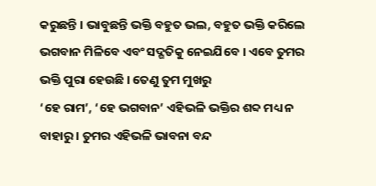କରୁଛନ୍ତି । ଭାବୁଛନ୍ତି ଭକ୍ତି ବହୁତ ଭଲ, ବହୁତ ଭକ୍ତି କରିଲେ
ଭଗବାନ ମିଳିବେ ଏବଂ ସଦ୍ଗତିକୁ ନେଇଯିବେ । ଏବେ ତୁମର ଭକ୍ତି ପୁରା ହେଉଛି । ତେଣୁ ତୁମ ମୁଖରୁ
‘ହେ ରାମ’, ‘ହେ ଭଗବାନ’ ଏହିଭଳି ଭକ୍ତିର ଶବ୍ଦ ମଧ୍ୟ ନ ବାହାରୁ । ତୁମର ଏହିଭଳି ଭାବନା ବନ୍ଦ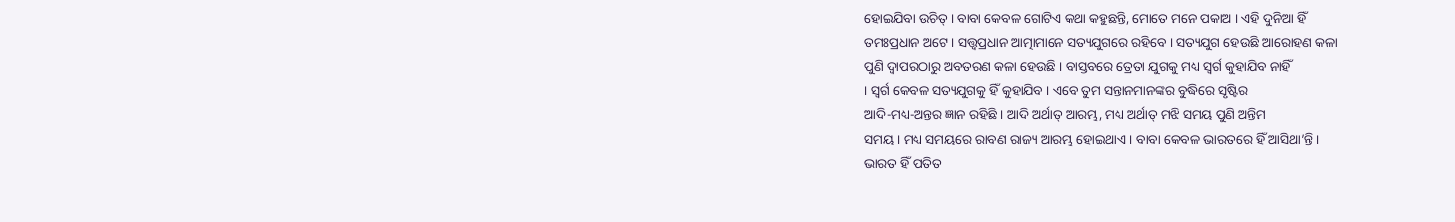ହୋଇଯିବା ଉଚିତ୍ । ବାବା କେବଳ ଗୋଟିଏ କଥା କହୁଛନ୍ତି, ମୋତେ ମନେ ପକାଅ । ଏହି ଦୁନିଆ ହିଁ
ତମଃପ୍ରଧାନ ଅଟେ । ସତ୍ତ୍ୱପ୍ରଧାନ ଆତ୍ମାମାନେ ସତ୍ୟଯୁଗରେ ରହିବେ । ସତ୍ୟଯୁଗ ହେଉଛି ଆରୋହଣ କଳା
ପୁଣି ଦ୍ୱାପରଠାରୁ ଅବତରଣ କଳା ହେଉଛି । ବାସ୍ତବରେ ତ୍ରେତା ଯୁଗକୁ ମଧ୍ୟ ସ୍ୱର୍ଗ କୁହାଯିବ ନାହିଁ
। ସ୍ୱର୍ଗ କେବଳ ସତ୍ୟଯୁଗକୁ ହିଁ କୁହାଯିବ । ଏବେ ତୁମ ସନ୍ତାନମାନଙ୍କର ବୁଦ୍ଧିରେ ସୃଷ୍ଟିର
ଆଦି-ମଧ୍ୟ-ଅନ୍ତର ଜ୍ଞାନ ରହିଛି । ଆଦି ଅର୍ଥାତ୍ ଆରମ୍ଭ, ମଧ୍ୟ ଅର୍ଥାତ୍ ମଝି ସମୟ ପୁଣି ଅନ୍ତିମ
ସମୟ । ମଧ୍ୟ ସମୟରେ ରାବଣ ରାଜ୍ୟ ଆରମ୍ଭ ହୋଇଥାଏ । ବାବା କେବଳ ଭାରତରେ ହିଁ ଆସିଥା’ନ୍ତି ।
ଭାରତ ହିଁ ପତିତ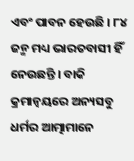ଏବଂ ପାବନ ହେଉଛି । ୮୪ ଜନ୍ମ ମଧ୍ୟ ଭାରତବାସୀ ହିଁ ନେଉଛନ୍ତି । ବାକି
କ୍ରମାନ୍ୱୟରେ ଅନ୍ୟସବୁ ଧର୍ମର ଆତ୍ମାମାନେ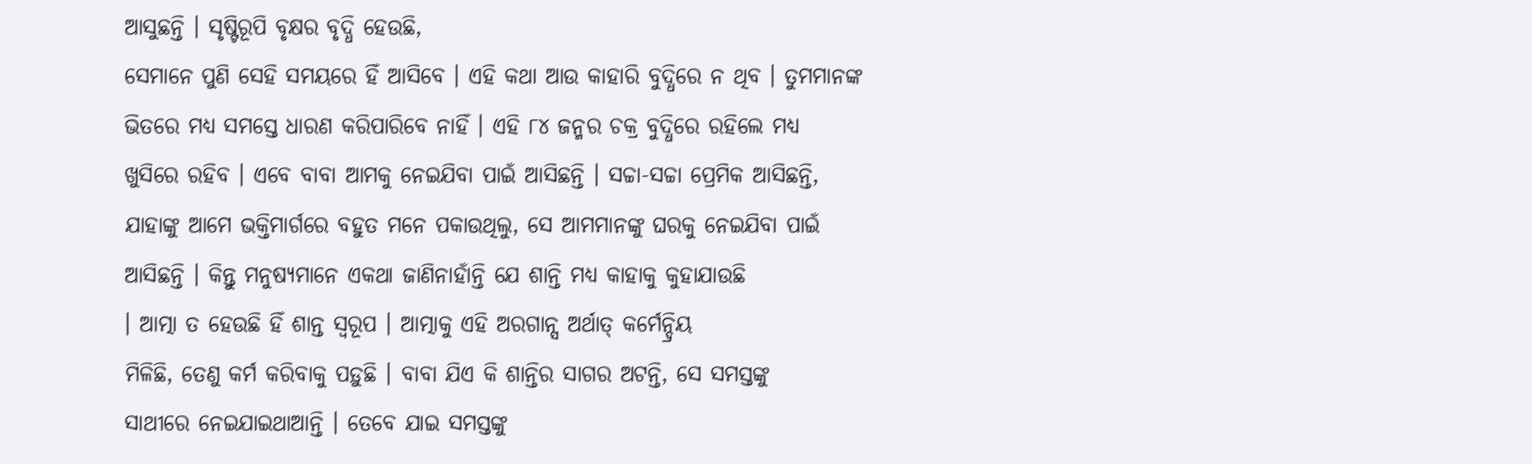ଆସୁଛନ୍ତି । ସୃଷ୍ଟିରୂପି ବୃକ୍ଷର ବୃଦ୍ଧି ହେଉଛି,
ସେମାନେ ପୁଣି ସେହି ସମୟରେ ହିଁ ଆସିବେ । ଏହି କଥା ଆଉ କାହାରି ବୁଦ୍ଧିରେ ନ ଥିବ । ତୁମମାନଙ୍କ
ଭିତରେ ମଧ୍ୟ ସମସ୍ତେ ଧାରଣ କରିପାରିବେ ନାହିଁ । ଏହି ୮୪ ଜନ୍ମର ଚକ୍ର ବୁଦ୍ଧିରେ ରହିଲେ ମଧ୍ୟ
ଖୁସିରେ ରହିବ । ଏବେ ବାବା ଆମକୁ ନେଇଯିବା ପାଇଁ ଆସିଛନ୍ତି । ସଚ୍ଚା-ସଚ୍ଚା ପ୍ରେମିକ ଆସିଛନ୍ତି,
ଯାହାଙ୍କୁ ଆମେ ଭକ୍ତିମାର୍ଗରେ ବହୁତ ମନେ ପକାଉଥିଲୁ, ସେ ଆମମାନଙ୍କୁ ଘରକୁ ନେଇଯିବା ପାଇଁ
ଆସିଛନ୍ତି । କିନ୍ତୁ ମନୁଷ୍ୟମାନେ ଏକଥା ଜାଣିନାହାଁନ୍ତି ଯେ ଶାନ୍ତି ମଧ୍ୟ କାହାକୁ କୁହାଯାଉଛି
। ଆତ୍ମା ତ ହେଉଛି ହିଁ ଶାନ୍ତ ସ୍ୱରୂପ । ଆତ୍ମାକୁ ଏହି ଅରଗାନ୍ସ ଅର୍ଥାତ୍ କର୍ମେନ୍ଦ୍ରିୟ
ମିଳିଛି, ତେଣୁ କର୍ମ କରିବାକୁ ପଡ଼ୁଛି । ବାବା ଯିଏ କି ଶାନ୍ତିର ସାଗର ଅଟନ୍ତି, ସେ ସମସ୍ତଙ୍କୁ
ସାଥୀରେ ନେଇଯାଇଥାଆନ୍ତି । ତେବେ ଯାଇ ସମସ୍ତଙ୍କୁ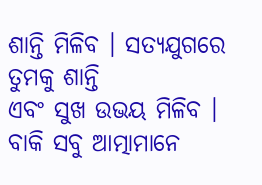ଶାନ୍ତି ମିଳିବ । ସତ୍ୟଯୁଗରେ ତୁମକୁ ଶାନ୍ତି
ଏବଂ ସୁଖ ଉଭୟ ମିଳିବ । ବାକି ସବୁ ଆତ୍ମାମାନେ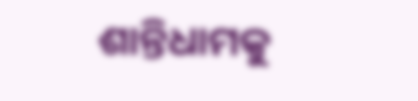ଶାନ୍ତିଧାମକୁ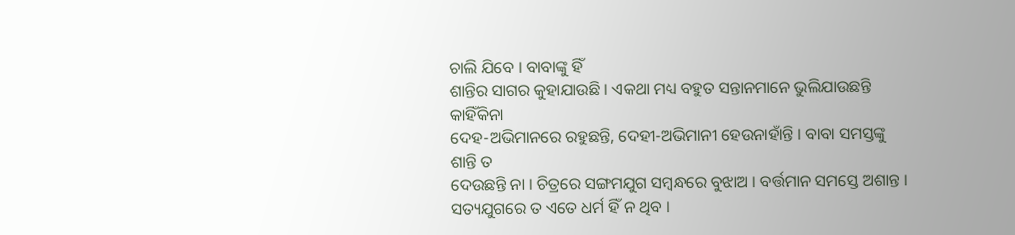ଚାଲି ଯିବେ । ବାବାଙ୍କୁ ହିଁ
ଶାନ୍ତିର ସାଗର କୁହାଯାଉଛି । ଏକଥା ମଧ୍ୟ ବହୁତ ସନ୍ତାନମାନେ ଭୁଲିଯାଉଛନ୍ତି କାହିଁକିନା
ଦେହ-ଅଭିମାନରେ ରହୁଛନ୍ତି, ଦେହୀ-ଅଭିମାନୀ ହେଉନାହାଁନ୍ତି । ବାବା ସମସ୍ତଙ୍କୁ ଶାନ୍ତି ତ
ଦେଉଛନ୍ତି ନା । ଚିତ୍ରରେ ସଙ୍ଗମଯୁଗ ସମ୍ବନ୍ଧରେ ବୁଝାଅ । ବର୍ତ୍ତମାନ ସମସ୍ତେ ଅଶାନ୍ତ ।
ସତ୍ୟଯୁଗରେ ତ ଏତେ ଧର୍ମ ହିଁ ନ ଥିବ ।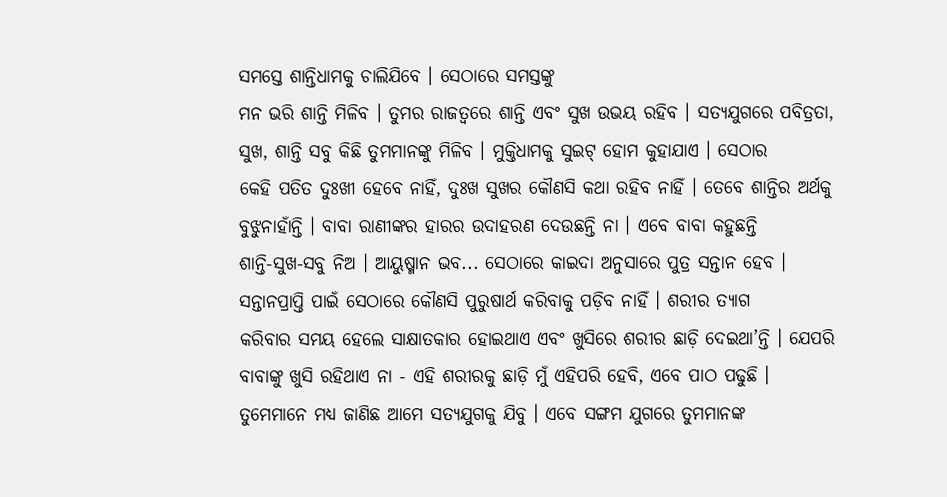ସମସ୍ତେ ଶାନ୍ତିଧାମକୁ ଚାଲିଯିବେ । ସେଠାରେ ସମସ୍ତଙ୍କୁ
ମନ ଭରି ଶାନ୍ତି ମିଳିବ । ତୁମର ରାଜତ୍ୱରେ ଶାନ୍ତି ଏବଂ ସୁଖ ଉଭୟ ରହିବ । ସତ୍ୟଯୁଗରେ ପବିତ୍ରତା,
ସୁଖ, ଶାନ୍ତି ସବୁ କିଛି ତୁମମାନଙ୍କୁ ମିଳିବ । ମୁକ୍ତିଧାମକୁ ସୁଇଟ୍ ହୋମ କୁହାଯାଏ । ସେଠାର
କେହି ପତିତ ଦୁଃଖୀ ହେବେ ନାହିଁ, ଦୁଃଖ ସୁଖର କୌଣସି କଥା ରହିବ ନାହିଁ । ତେବେ ଶାନ୍ତିର ଅର୍ଥକୁ
ବୁଝୁନାହାଁନ୍ତି । ବାବା ରାଣୀଙ୍କର ହାରର ଉଦାହରଣ ଦେଉଛନ୍ତି ନା । ଏବେ ବାବା କହୁଛନ୍ତି
ଶାନ୍ତି-ସୁଖ-ସବୁ ନିଅ । ଆୟୁଷ୍ମାନ ଭବ... ସେଠାରେ କାଇଦା ଅନୁସାରେ ପୁତ୍ର ସନ୍ତାନ ହେବ ।
ସନ୍ତାନପ୍ରାପ୍ତି ପାଇଁ ସେଠାରେ କୌଣସି ପୁରୁଷାର୍ଥ କରିବାକୁ ପଡ଼ିବ ନାହିଁ । ଶରୀର ତ୍ୟାଗ
କରିବାର ସମୟ ହେଲେ ସାକ୍ଷାତକାର ହୋଇଥାଏ ଏବଂ ଖୁସିରେ ଶରୀର ଛାଡ଼ି ଦେଇଥା’ନ୍ତି । ଯେପରି
ବାବାଙ୍କୁ ଖୁସି ରହିଥାଏ ନା - ଏହି ଶରୀରକୁ ଛାଡ଼ି ମୁଁ ଏହିପରି ହେବି, ଏବେ ପାଠ ପଢୁଛି ।
ତୁମେମାନେ ମଧ୍ୟ ଜାଣିଛ ଆମେ ସତ୍ୟଯୁଗକୁ ଯିବୁ । ଏବେ ସଙ୍ଗମ ଯୁଗରେ ତୁମମାନଙ୍କ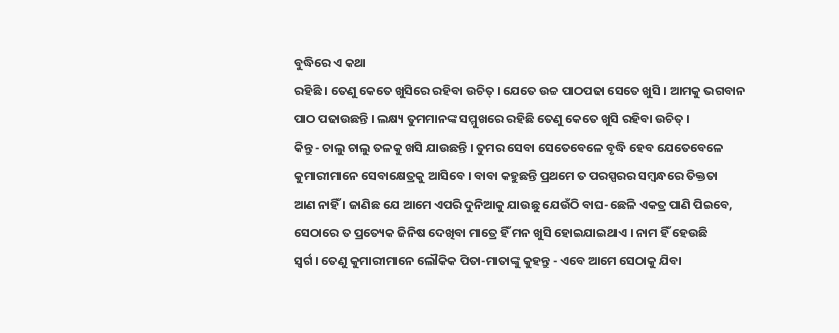ବୁଦ୍ଧିରେ ଏ କଥା
ରହିଛି । ତେଣୁ କେତେ ଖୁସିରେ ରହିବା ଉଚିତ୍ । ଯେତେ ଉଚ୍ଚ ପାଠପଢା ସେତେ ଖୁସି । ଆମକୁ ଭଗବାନ
ପାଠ ପଢାଉଛନ୍ତି । ଲକ୍ଷ୍ୟ ତୁମମାନଙ୍କ ସମ୍ମୁଖରେ ରହିଛି ତେଣୁ କେତେ ଖୁସି ରହିବା ଉଚିତ୍ ।
କିନ୍ତୁ - ଚାଲୁ ଚାଲୁ ତଳକୁ ଖସି ଯାଉଛନ୍ତି । ତୁମର ସେବା ସେତେବେଳେ ବୃଦ୍ଧି ହେବ ଯେତେବେଳେ
କୁମାରୀମାନେ ସେବାକ୍ଷେତ୍ରକୁ ଆସିବେ । ବାବା କହୁଛନ୍ତି ପ୍ରଥମେ ତ ପରସ୍ପରର ସମ୍ବନ୍ଧରେ ତିକ୍ତତା
ଆଣ ନାହିଁ । ଜାଣିଛ ଯେ ଆମେ ଏପରି ଦୁନିଆକୁ ଯାଉଛୁ ଯେଉଁଠି ବାଘ-ଛେଳି ଏକତ୍ର ପାଣି ପିଇବେ,
ସେଠାରେ ତ ପ୍ରତ୍ୟେକ ଜିନିଷ ଦେଖିବା ମାତ୍ରେ ହିଁ ମନ ଖୁସି ହୋଇଯାଇଥାଏ । ନାମ ହିଁ ହେଉଛି
ସ୍ୱର୍ଗ । ତେଣୁ କୁମାରୀମାନେ ଲୌକିକ ପିତା-ମାତାଙ୍କୁ କୁହନ୍ତୁ - ଏବେ ଆମେ ସେଠାକୁ ଯିବା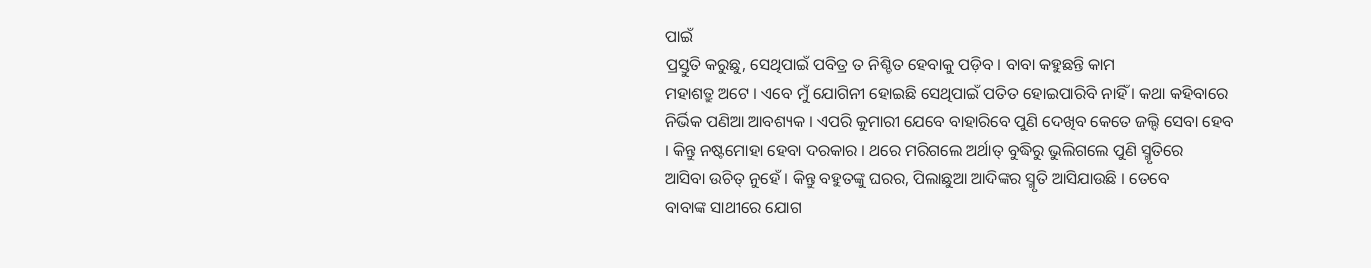ପାଇଁ
ପ୍ରସ୍ତୁତି କରୁଛୁ, ସେଥିପାଇଁ ପବିତ୍ର ତ ନିଶ୍ଚିତ ହେବାକୁ ପଡ଼ିବ । ବାବା କହୁଛନ୍ତି କାମ
ମହାଶତ୍ରୁ ଅଟେ । ଏବେ ମୁଁ ଯୋଗିନୀ ହୋଇଛି ସେଥିପାଇଁ ପତିତ ହୋଇପାରିବି ନାହିଁ । କଥା କହିବାରେ
ନିର୍ଭିକ ପଣିଆ ଆବଶ୍ୟକ । ଏପରି କୁମାରୀ ଯେବେ ବାହାରିବେ ପୁଣି ଦେଖିବ କେତେ ଜଲ୍ଦି ସେବା ହେବ
। କିନ୍ତୁ ନଷ୍ଟମୋହା ହେବା ଦରକାର । ଥରେ ମରିଗଲେ ଅର୍ଥାତ୍ ବୁଦ୍ଧିରୁ ଭୁଲିଗଲେ ପୁଣି ସ୍ମୃତିରେ
ଆସିବା ଉଚିତ୍ ନୁହେଁ । କିନ୍ତୁ ବହୁତଙ୍କୁ ଘରର, ପିଲାଛୁଆ ଆଦିଙ୍କର ସ୍ମୃତି ଆସିଯାଉଛି । ତେବେ
ବାବାଙ୍କ ସାଥୀରେ ଯୋଗ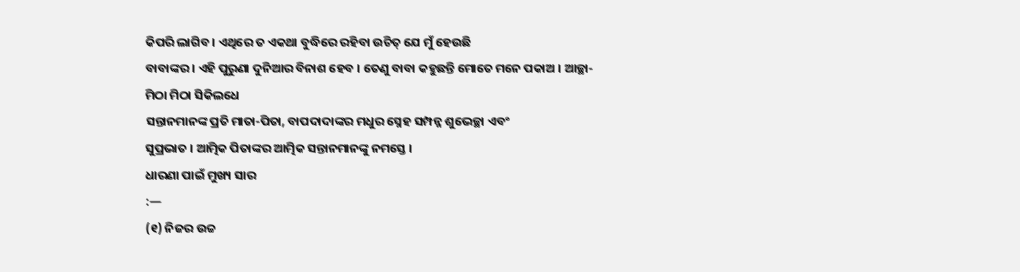କିପରି ଲାଗିବ । ଏଥିରେ ତ ଏକଥା ବୁଦ୍ଧିରେ ରହିବା ଉଚିତ୍ ଯେ ମୁଁ ହେଉଛି
ବାବାଙ୍କର । ଏହି ପୁରୁଣା ଦୁନିଆର ବିନାଶ ହେବ । ତେଣୁ ବାବା କହୁଛନ୍ତି ମୋତେ ମନେ ପକାଅ । ଆଚ୍ଛା-
ମିଠା ମିଠା ସିକିଲଧେ
ସନ୍ତାନମାନଙ୍କ ପ୍ରତି ମାତା-ପିତା, ବାପଦାଦାଙ୍କର ମଧୁର ସ୍ନେହ ସମ୍ପନ୍ନ ଶୁଭେଚ୍ଛା ଏବଂ
ସୁପ୍ରଭାତ । ଆତ୍ମିକ ପିତାଙ୍କର ଆତ୍ମିକ ସନ୍ତାନମାନଙ୍କୁ ନମସ୍ତେ ।
ଧାରଣା ପାଇଁ ମୁଖ୍ୟ ସାର
:—
(୧) ନିଜର ଉଚ୍ଚ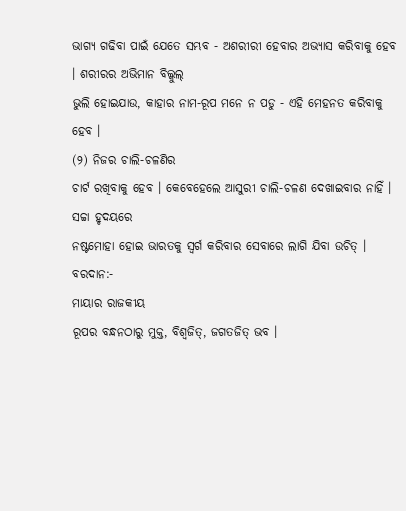ଭାଗ୍ୟ ଗଢିବା ପାଇଁ ଯେତେ ସମ୍ଭବ - ଅଶରୀରୀ ହେବାର ଅଭ୍ୟାସ କରିବାକୁ ହେବ । ଶରୀରର ଅଭିମାନ ବିଲ୍କୁଲ୍
ଭୁଲି ହୋଇଯାଉ, କାହାର ନାମ-ରୂପ ମନେ ନ ପଡୁ - ଏହି ମେହନତ କରିବାକୁ ହେବ ।
(୨) ନିଜର ଚାଲି-ଚଳଣିର
ଚାର୍ଟ ରଖିବାକୁ ହେବ । କେବେହେଲେ ଆସୁରୀ ଚାଲି-ଚଳଣ ଦେଖାଇବାର ନାହିଁ । ସଚ୍ଚା ହୃଦୟରେ
ନଷ୍ଟମୋହା ହୋଇ ଭାରତକୁ ସ୍ୱର୍ଗ କରିବାର ସେବାରେ ଲାଗି ଯିବା ଉଚିତ୍ ।
ବରଦାନ:-
ମାୟାର ରାଜକୀୟ
ରୂପର ବନ୍ଧନଠାରୁ ମୁକ୍ତ, ବିଶ୍ୱଜିତ୍, ଜଗତଜିତ୍ ଭବ ।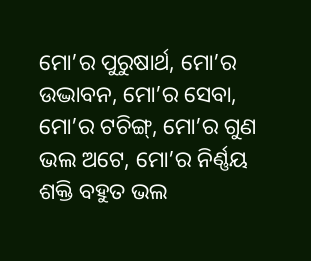ମୋ’ର ପୁରୁଷାର୍ଥ, ମୋ’ର
ଉଦ୍ଭାବନ, ମୋ’ର ସେବା, ମୋ’ର ଟଚିଙ୍ଗ୍, ମୋ’ର ଗୁଣ ଭଲ ଅଟେ, ମୋ’ର ନିର୍ଣ୍ଣୟ ଶକ୍ତି ବହୁତ ଭଲ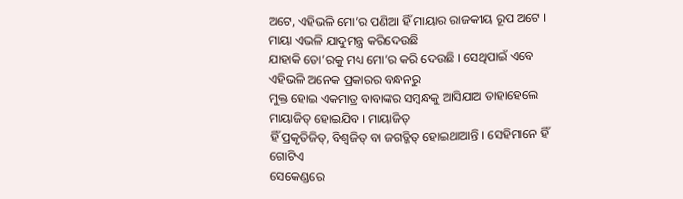ଅଟେ, ଏହିଭଳି ମୋ’ର ପଣିଆ ହିଁ ମାୟାର ରାଜକୀୟ ରୂପ ଅଟେ । ମାୟା ଏଭଳି ଯାଦୁମନ୍ତ୍ର କରିଦେଉଛି
ଯାହାକି ତୋ’ରକୁ ମଧ୍ୟ ମୋ’ର କରି ଦେଉଛି । ସେଥିପାଇଁ ଏବେ ଏହିଭଳି ଅନେକ ପ୍ରକାରର ବନ୍ଧନରୁ
ମୁକ୍ତ ହୋଇ ଏକମାତ୍ର ବାବାଙ୍କର ସମ୍ବନ୍ଧକୁ ଆସିଯାଅ ତାହାହେଲେ ମାୟାଜିତ୍ ହୋଇଯିବ । ମାୟାଜିତ୍
ହିଁ ପ୍ରକୃତିଜିତ୍, ବିଶ୍ୱଜିତ୍ ବା ଜଗତ୍ଜିତ୍ ହୋଇଥାଆନ୍ତି । ସେହିମାନେ ହିଁ ଗୋଟିଏ
ସେକେଣ୍ଡରେ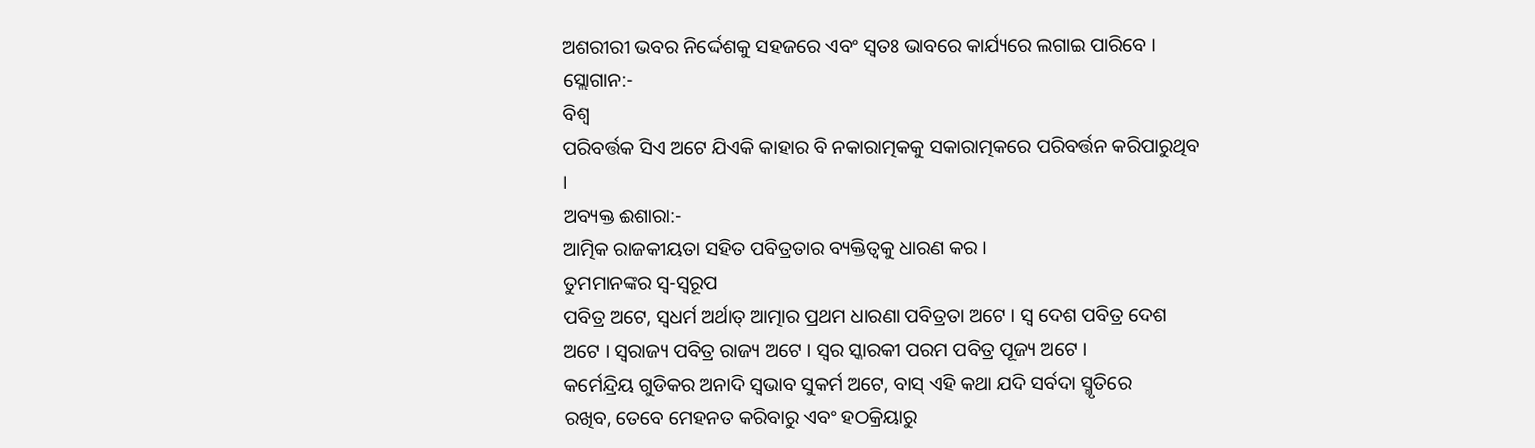ଅଶରୀରୀ ଭବର ନିର୍ଦ୍ଦେଶକୁ ସହଜରେ ଏବଂ ସ୍ୱତଃ ଭାବରେ କାର୍ଯ୍ୟରେ ଲଗାଇ ପାରିବେ ।
ସ୍ଲୋଗାନ:-
ବିଶ୍ୱ
ପରିବର୍ତ୍ତକ ସିଏ ଅଟେ ଯିଏକି କାହାର ବି ନକାରାତ୍ମକକୁ ସକାରାତ୍ମକରେ ପରିବର୍ତ୍ତନ କରିପାରୁଥିବ
।
ଅବ୍ୟକ୍ତ ଈଶାରା:-
ଆତ୍ମିକ ରାଜକୀୟତା ସହିତ ପବିତ୍ରତାର ବ୍ୟକ୍ତିତ୍ୱକୁ ଧାରଣ କର ।
ତୁମମାନଙ୍କର ସ୍ୱ-ସ୍ୱରୂପ
ପବିତ୍ର ଅଟେ, ସ୍ୱଧର୍ମ ଅର୍ଥାତ୍ ଆତ୍ମାର ପ୍ରଥମ ଧାରଣା ପବିତ୍ରତା ଅଟେ । ସ୍ୱ ଦେଶ ପବିତ୍ର ଦେଶ
ଅଟେ । ସ୍ୱରାଜ୍ୟ ପବିତ୍ର ରାଜ୍ୟ ଅଟେ । ସ୍ୱର ସ୍କାରକୀ ପରମ ପବିତ୍ର ପୂଜ୍ୟ ଅଟେ ।
କର୍ମେନ୍ଦ୍ରିୟ ଗୁଡିକର ଅନାଦି ସ୍ୱଭାବ ସୁକର୍ମ ଅଟେ, ବାସ୍ ଏହି କଥା ଯଦି ସର୍ବଦା ସ୍ମୃତିରେ
ରଖିବ, ତେବେ ମେହନତ କରିବାରୁ ଏବଂ ହଠକ୍ରିୟାରୁ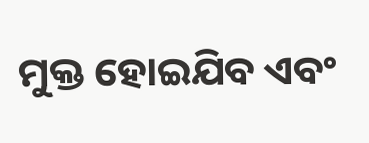ମୁକ୍ତ ହୋଇଯିବ ଏବଂ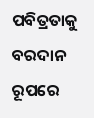ପବିତ୍ରତାକୁ ବରଦାନ ରୂପରେ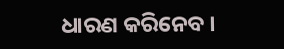ଧାରଣ କରିନେବ ।